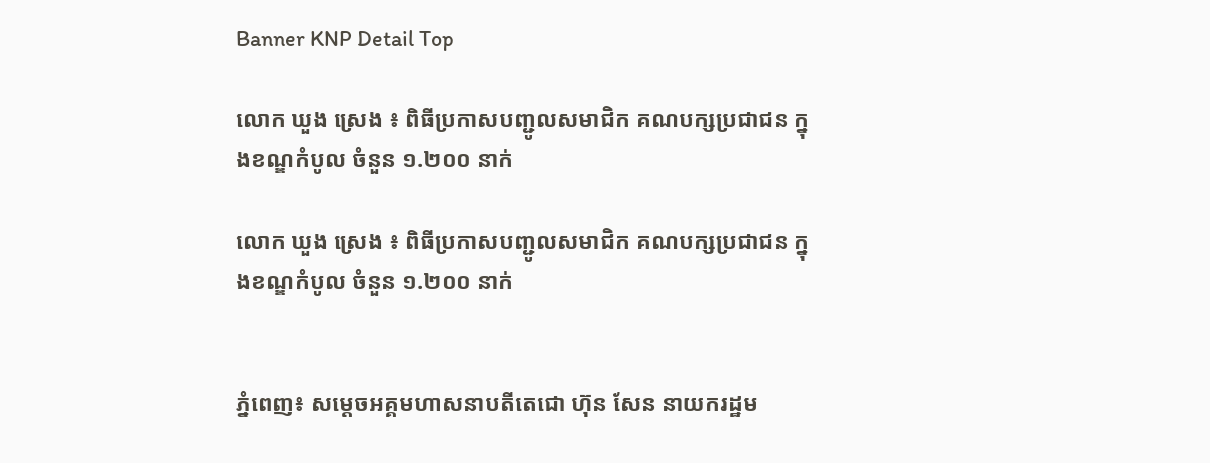Banner KNP Detail Top

លោក ឃួង ស្រេង ៖ ពិធីប្រកាសបញ្ជូលសមាជិក គណបក្សប្រជាជន ក្នុងខណ្ឌកំបូល ចំនួន ១.២០០ នាក់

លោក ឃួង ស្រេង ៖ ពិធីប្រកាសបញ្ជូលសមាជិក គណបក្សប្រជាជន ក្នុងខណ្ឌកំបូល ចំនួន ១.២០០ នាក់


ភ្នំពេញ៖ សម្តេចអគ្គមហាសនាបតីតេជោ ហ៊ុន សែន នាយករដ្ឋម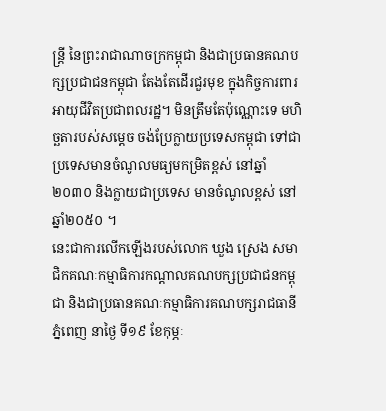ន្ត្រី នៃព្រះរាជាណាចក្រកម្ពុជា និងជាប្រធានគណបក្សប្រជាជនកម្ពុជា តែងតែដើរជួរមុខ ក្នុងកិច្ចការពារអាយុជីវិតប្រជាពលរដ្ឋ។ មិនត្រឹមតែប៉ុណ្ណោះទេ មហិច្ឆតារបស់សម្តេច ចង់ប្រែក្លាយប្រទេសកម្ពុជា ទៅជាប្រទេសមានចំណូលមធ្យមកម្រិតខ្ពស់ នៅឆ្នាំ២០៣០ និងក្លាយជាប្រទេស មានចំណូលខ្ពស់ នៅឆ្នាំ២០៥០ ។
នេះជាការលើកឡើងរបស់លោក ឃួង ស្រេង សមាជិកគណៈកម្មាធិការកណ្តាលគណបក្សប្រជាជនកម្ពុជា និងជាប្រធានគណៈកម្មាធិការគណបក្សរាជធានីភ្នំពេញ នាថ្ងៃ ទី១៩ ខែកុម្ភៈ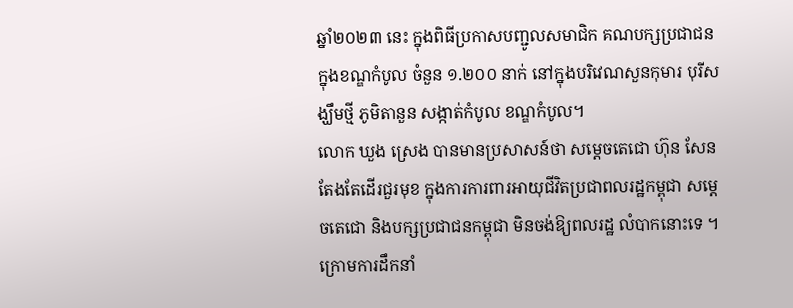ឆ្នាំ២០២៣ នេះ ក្នុងពិធីប្រកាសបញ្ជូលសមាជិក គណបក្សប្រជាជន ក្នុងខណ្ឌកំបូល ចំនួន ១.២០០ នាក់ នៅក្នុងបរិវេណសួនកុមារ បុរីសង្ឃឹមថ្មី ភូមិតានួន សង្កាត់កំបូល ខណ្ឌកំបូល។
លោក ឃួង ស្រេង បានមានប្រសាសន៍ថា សម្តេចតេជោ ហ៊ុន សែន តែងតែដើរជួរមុខ ក្នុងការការពារអាយុជីវិតប្រជាពលរដ្ឋកម្ពុជា សម្តេចតេជោ និងបក្សប្រជាជនកម្ពុជា មិនចង់ឱ្យពលរដ្ឋ លំបាកនោះទេ ។ ក្រោមការដឹកនាំ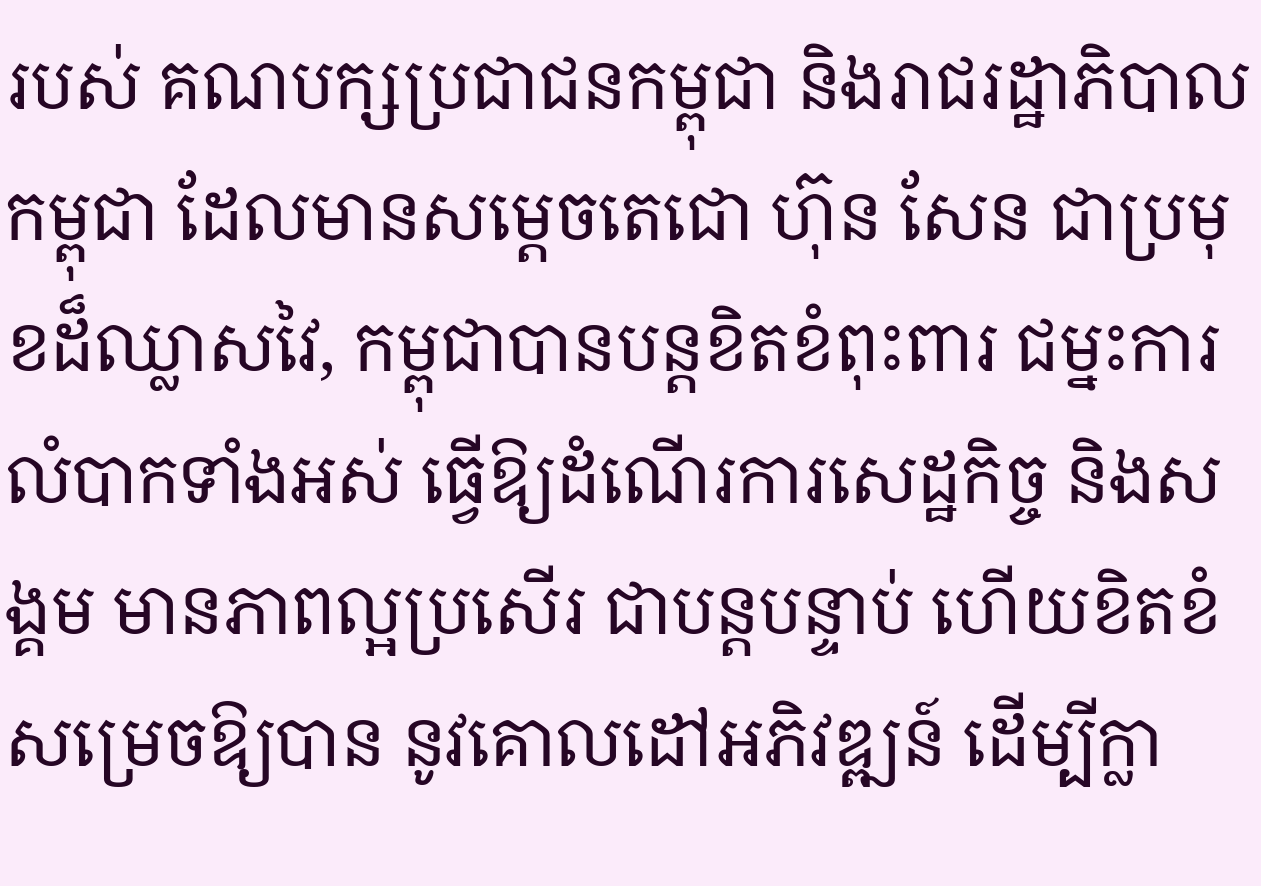របស់ គណបក្សប្រជាជនកម្ពុជា និងរាជរដ្ឋាភិបាលកម្ពុជា ដែលមានសម្តេចតេជោ ហ៊ុន សែន ជាប្រមុខដ៏ឈ្លាសវៃ, កម្ពុជាបានបន្តខិតខំពុះពារ ជម្នះការលំបាកទាំងអស់ ធ្វើឱ្យដំណើរការសេដ្ឋកិច្ច និងសង្គម មានភាពល្អប្រសើរ ជាបន្តបន្ទាប់ ហើយខិតខំសម្រេចឱ្យបាន នូវគោលដៅអភិវឌ្ឍន៍ ដើម្បីក្លា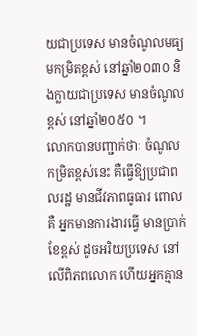យជាប្រទេស មានចំណូលមធ្យមកម្រិតខ្ពស់ នៅឆ្នាំ២០៣០ និងក្លាយជាប្រទេស មានចំណូលខ្ពស់ នៅឆ្នាំ២០៥០ ។
លោកបានបញ្ជាក់ថាៈ ចំណូលកម្រិតខ្ពស់នេះ គឺធ្វើឱ្យប្រជាពលរដ្ឋ មានជីវភាពធូធារ ពោលគឺ អ្នកមានការងារធ្វើ មានប្រាក់ខែខ្ពស់ ដូចអរិយប្រទេស នៅលើពិភពលោក ហើយអ្នកគ្មាន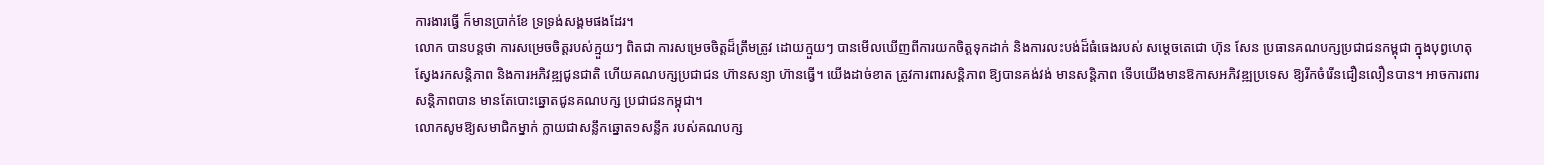ការងារធ្វើ ក៏មានប្រាក់ខែ ទ្រទ្រង់សង្គមផងដែរ។
លោក បានបន្តថា ការសម្រេចចិត្តរបស់ក្មួយៗ ពិតជា ការសម្រេចចិត្តដ៏ត្រឹមត្រូវ ដោយក្មួយៗ បានមើលឃើញពីការយកចិត្តទុកដាក់ និងការលះបង់ដ៏ធំធេងរបស់ សម្តេចតេជោ ហ៊ុន សែន ប្រធានគណបក្សប្រជាជនកម្ពុជា ក្នុងបុព្វហេតុស្វែងរកសន្តិភាព និងការអភិវឌ្ឍជូនជាតិ ហើយគណបក្សប្រជាជន ហ៊ានសន្យា ហ៊ានធ្វើ។ យើងដាច់ខាត ត្រូវការពារសន្តិភាព ឱ្យបានគង់វង់ មានសន្តិភាព ទើបយើងមានឱកាសអភិវឌ្ឍប្រទេស ឱ្យរីកចំរើនជឿនលឿនបាន។ អាចការពារសន្តិភាពបាន មានតែបោះឆ្នោតជូនគណបក្ស ប្រជាជនកម្ពុជា។
លោកសូមឱ្យសមាជិកម្នាក់ ក្លាយជាសន្លឹកឆ្នោត១សន្លឹក របស់គណបក្ស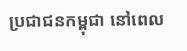ប្រជាជនកម្ពុជា នៅពេល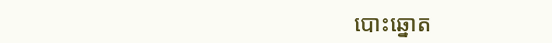បោះឆ្នោត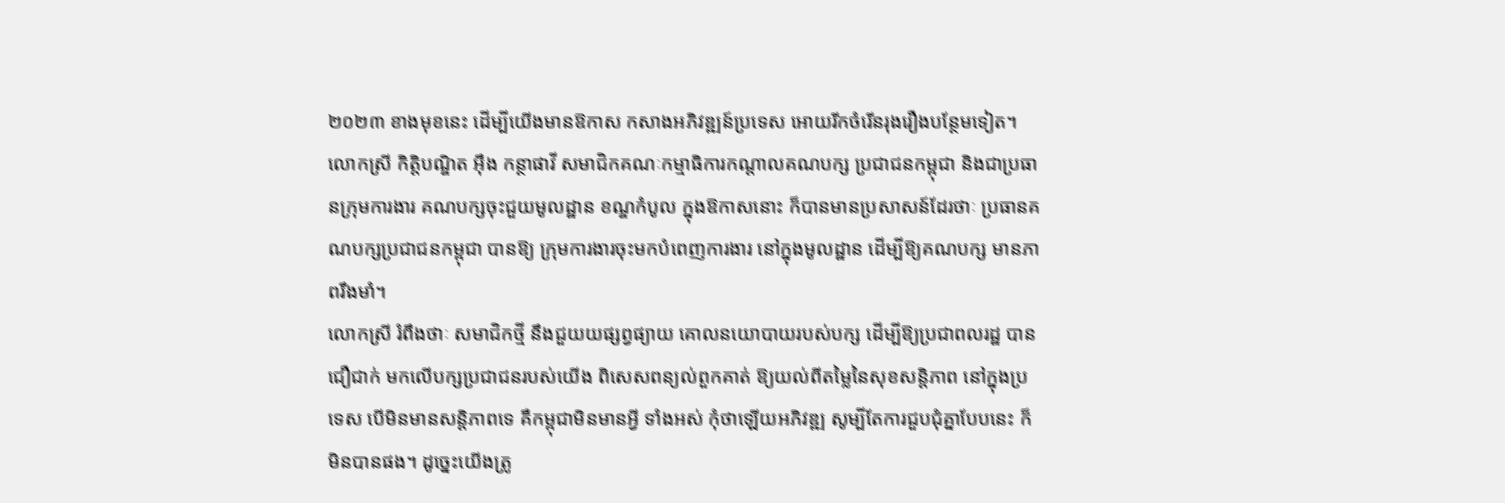២០២៣ ខាងមុខនេះ ដើម្បីយើងមានឱកាស កសាងអភិវឌ្ឍន៍ប្រទេស អោយរីកចំរើនរុងរឿងបន្ថែមទៀត។
លោកស្រី កិត្តិបណ្ឌិត អុឹង កន្ថាផាវី សមាជិកគណៈកម្មាធិការកណ្តាលគណបក្ស ប្រជាជនកម្ពុជា និងជាប្រធានក្រុមការងារ គណបក្សចុះជួយមូលដ្ឋាន ខណ្ឌកំបូល ក្នុងឱកាសនោះ ក៏បានមានប្រសាសន៍ដែរថាៈ ប្រធានគណបក្សប្រជាជនកម្ពុជា បានឱ្យ ក្រុមការងារចុះមកបំពេញការងារ នៅក្នុងមូលដ្ឋាន ដើម្បីឱ្យគណបក្ស មានភាពរឹងមាំ។
លោកស្រី រំពឹងថាៈ សមាជិកថ្មី នឹងជួយយផ្សព្វផ្យាយ គោលនយោបាយរបស់បក្ស ដើម្បីឱ្យប្រជាពលរដ្ឋ បានជឿជាក់ មកលើបក្សប្រជាជនរបស់យើង ពិសេសពន្យល់ពួកគាត់ ឱ្យយល់ពីតម្លៃនៃសុខសន្តិភាព នៅក្នុងប្រទេស បើមិនមានសន្តិភាពទេ គឺកម្ពុជាមិនមានអ្វី ទាំងអស់ កុំថាឡើយអភិវឌ្ឍ សូម្បីតែការជួបជុំគ្នាបែបនេះ ក៏មិនបានផង។ ដូច្នេះយើងត្រូ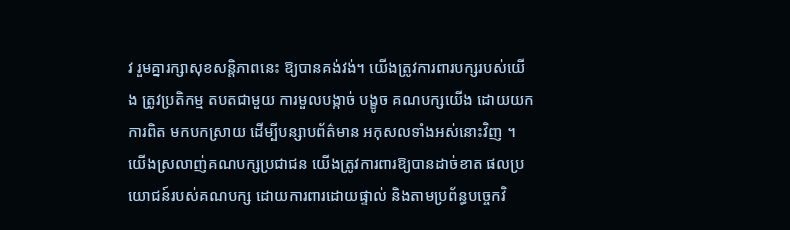វ រួមគ្នារក្សាសុខសន្តិភាពនេះ ឱ្យបានគង់វង់។ យើងត្រូវការពារបក្សរបស់យើង ត្រូវប្រតិកម្ម តបតជាមួយ ការមួលបង្កាច់ បង្ខូច គណបក្សយើង ដោយយកការពិត មកបកស្រាយ ដើម្បីបន្សាបព័ត៌មាន អកុសលទាំងអស់នោះវិញ ។ យើងស្រលាញ់គណបក្សប្រជាជន យើងត្រូវការពារឱ្យបានដាច់ខាត ផលប្រយោជន៍របស់គណបក្ស ដោយការពារដោយផ្ទាល់ និងតាមប្រព័ន្ធបច្ចេកវិ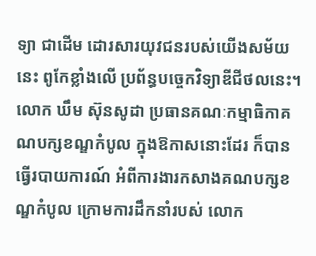ទ្យា ជាដើម ដោរសារយុវជនរបស់យើងសម័យនេះ ពូកែខ្លាំងលើ ប្រព័ន្ធបច្ចេកវិទ្យាឌីជីថលនេះ។
លោក ឃឹម ស៊ុនសូដា ប្រធានគណៈកម្មាធិកាគណបក្សខណ្ឌកំបូល ក្នុងឱកាសនោះដែរ ក៏បានធ្វើរបាយការណ៍ អំពីការងារកសាងគណបក្សខណ្ឌកំបូល ក្រោមការដឹកនាំរបស់ លោក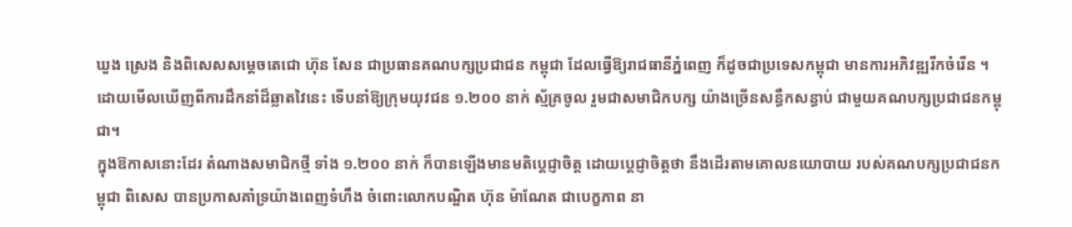ឃួង ស្រេង និងពិសេសសម្តេចតេជោ ហ៊ុន សែន ជាប្រធានគណបក្សប្រជាជន កម្ពុជា ដែលធ្វើឱ្យរាជធានីភ្នំពេញ ក៏ដូចជាប្រទេសកម្ពុជា មានការអភិវឌ្ឍរីកចំរើន ។ ដោយមើលឃើញពីការដឹកនាំដ៏ឆ្លាតវៃនេះ ទើបនាំឱ្យក្រុមយុវជន ១.២០០ នាក់ ស្ម័គ្រចូល រួមជាសមាជិកបក្ស យ៉ាងច្រើនសន្ធឹកសន្ធាប់ ជាមួយគណបក្សប្រជាជនកម្ពុជា។
ក្នុងឱកាសនោះដែរ តំណាងសមាជិកថ្មី ទាំង ១.២០០ នាក់ ក៏បានឡើងមានមតិប្តេជ្ញាចិត្ត ដោយប្តេជ្ញាចិត្តថា នឹងដើរតាមគោលនយោបាយ របស់គណបក្សប្រជាជនកម្ពុជា ពិសេស បានប្រកាសគាំទ្រយ៉ាងពេញទំហឹង ចំពោះលោកបណ្ឌិត ហ៊ុន ម៉ាណែត ជាបេក្ខភាព នា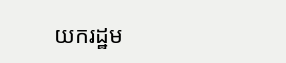យករដ្ឋម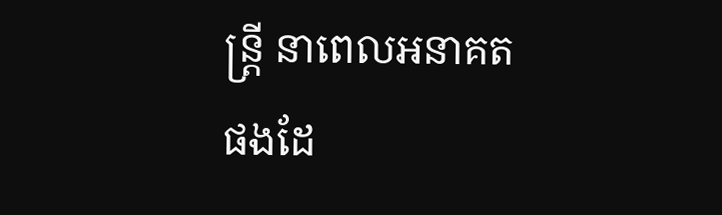ន្ត្រី នាពេលអនាគត ផងដែ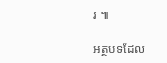រ ៕

អត្ថបទដែល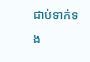ជាប់ទាក់ទង